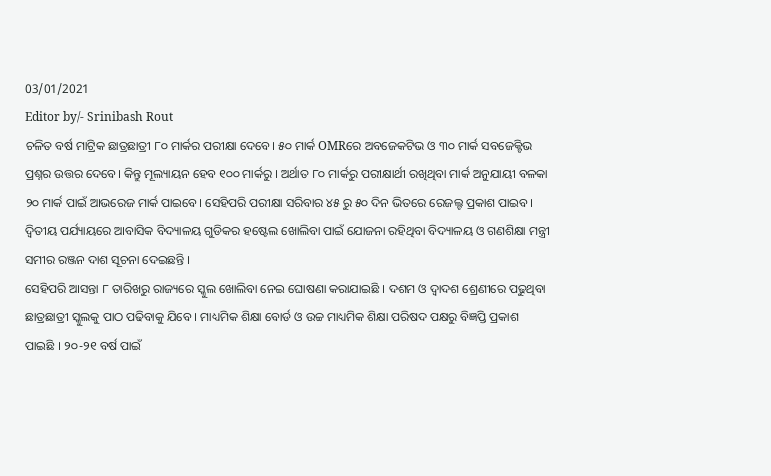03/01/2021
Editor by/- Srinibash Rout
ଚଳିତ ବର୍ଷ ମାଟ୍ରିକ ଛାତ୍ରଛାତ୍ରୀ ୮୦ ମାର୍କର ପରୀକ୍ଷା ଦେବେ। ୫୦ ମାର୍କ OMRରେ ଅବଜେକଟିଭ ଓ ୩୦ ମାର୍କ ସବଜେକ୍ଟିଭ ପ୍ରଶ୍ନର ଉତ୍ତର ଦେବେ। କିନ୍ତୁ ମୂଲ୍ୟାୟନ ହେବ ୧୦୦ ମାର୍କରୁ । ଅର୍ଥାତ ୮୦ ମାର୍କରୁ ପରୀକ୍ଷାର୍ଥୀ ରଖିଥିବା ମାର୍କ ଅନୁଯାୟୀ ବଳକା ୨୦ ମାର୍କ ପାଇଁ ଆଭରେଜ ମାର୍କ ପାଇବେ। ସେହିପରି ପରୀକ୍ଷା ସରିବାର ୪୫ ରୁ ୫୦ ଦିନ ଭିତରେ ରେଜଲ୍ଟ ପ୍ରକାଶ ପାଇବ। ଦ୍ଵିତୀୟ ପର୍ଯ୍ୟାୟରେ ଆବାସିକ ବିଦ୍ୟାଳୟ ଗୁଡିକର ହଷ୍ଟେଲ ଖୋଲିବା ପାଇଁ ଯୋଜନା ରହିଥିବା ବିଦ୍ୟାଳୟ ଓ ଗଣଶିକ୍ଷା ମନ୍ତ୍ରୀ ସମୀର ରଞ୍ଜନ ଦାଶ ସୂଚନା ଦେଇଛନ୍ତି ।
ସେହିପରି ଆସନ୍ତା ୮ ତାରିଖରୁ ରାଜ୍ୟରେ ସ୍କୁଲ ଖୋଲିବା ନେଇ ଘୋଷଣା କରାଯାଇଛି । ଦଶମ ଓ ଦ୍ୱାଦଶ ଶ୍ରେଣୀରେ ପଢୁଥିବା ଛାତ୍ରଛାତ୍ରୀ ସ୍କୁଲକୁ ପାଠ ପଢିବାକୁ ଯିବେ । ମାଧ୍ୟମିକ ଶିକ୍ଷା ବୋର୍ଡ ଓ ଉଚ୍ଚ ମାଧ୍ୟମିକ ଶିକ୍ଷା ପରିଷଦ ପକ୍ଷରୁ ବିଜ୍ଞପ୍ତି ପ୍ରକାଶ ପାଇଛି । ୨୦-୨୧ ବର୍ଷ ପାଇଁ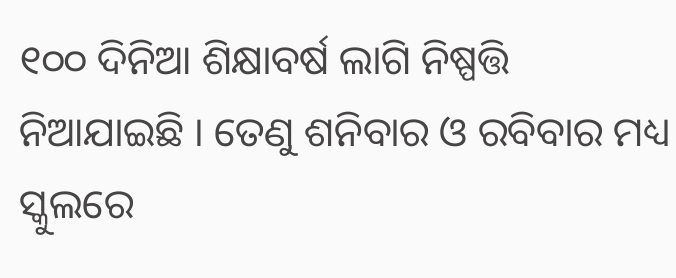୧୦୦ ଦିନିଆ ଶିକ୍ଷାବର୍ଷ ଲାଗି ନିଷ୍ପତ୍ତି ନିଆଯାଇଛି । ତେଣୁ ଶନିବାର ଓ ରବିବାର ମଧ୍ୟ ସ୍କୁଲରେ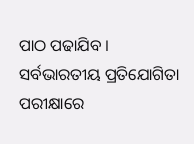ପାଠ ପଢାଯିବ । ସର୍ବଭାରତୀୟ ପ୍ରତିଯୋଗିତା ପରୀକ୍ଷାରେ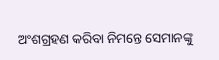ଅଂଶଗ୍ରହଣ କରିବା ନିମନ୍ତେ ସେମାନଙ୍କୁ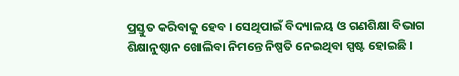ପ୍ରସ୍ତୁତ କରିବାକୁ ହେବ । ସେଥିପାଇଁ ବିଦ୍ୟାଳୟ ଓ ଗଣଶିକ୍ଷା ବିଭାଗ ଶିକ୍ଷାନୁଷ୍ଠାନ ଖୋଲିବା ନିମନ୍ତେ ନିଷ୍ପତି ନେଇଥିବା ସ୍ପଷ୍ଟ ହୋଇଛି ।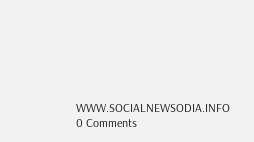WWW.SOCIALNEWSODIA.INFO
0 Comments